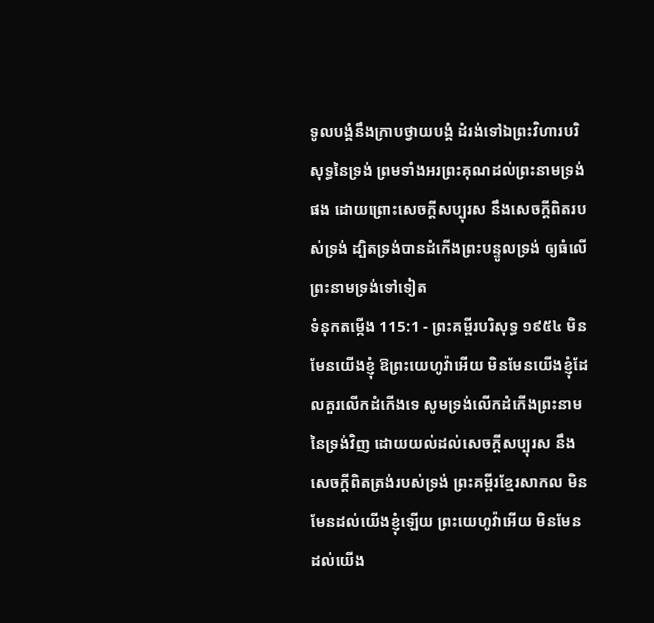ទូលបង្គំនឹងក្រាបថ្វាយបង្គំ ដំរង់ទៅឯព្រះវិហារបរិសុទ្ធនៃទ្រង់ ព្រមទាំងអរព្រះគុណដល់ព្រះនាមទ្រង់ផង ដោយព្រោះសេចក្ដីសប្បុរស នឹងសេចក្ដីពិតរបស់ទ្រង់ ដ្បិតទ្រង់បានដំកើងព្រះបន្ទូលទ្រង់ ឲ្យធំលើព្រះនាមទ្រង់ទៅទៀត
ទំនុកតម្កើង 115:1 - ព្រះគម្ពីរបរិសុទ្ធ ១៩៥៤ មិនមែនយើងខ្ញុំ ឱព្រះយេហូវ៉ាអើយ មិនមែនយើងខ្ញុំដែលគួរលើកដំកើងទេ សូមទ្រង់លើកដំកើងព្រះនាមនៃទ្រង់វិញ ដោយយល់ដល់សេចក្ដីសប្បុរស នឹងសេចក្ដីពិតត្រង់របស់ទ្រង់ ព្រះគម្ពីរខ្មែរសាកល មិនមែនដល់យើងខ្ញុំឡើយ ព្រះយេហូវ៉ាអើយ មិនមែនដល់យើង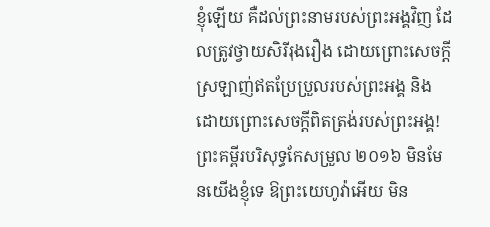ខ្ញុំឡើយ គឺដល់ព្រះនាមរបស់ព្រះអង្គវិញ ដែលត្រូវថ្វាយសិរីរុងរឿង ដោយព្រោះសេចក្ដីស្រឡាញ់ឥតប្រែប្រួលរបស់ព្រះអង្គ និងដោយព្រោះសេចក្ដីពិតត្រង់របស់ព្រះអង្គ! ព្រះគម្ពីរបរិសុទ្ធកែសម្រួល ២០១៦ មិនមែនយើងខ្ញុំទេ ឱព្រះយេហូវ៉ាអើយ មិន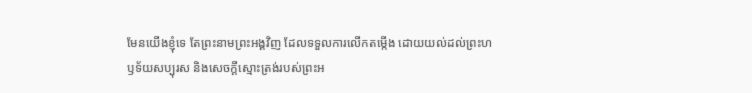មែនយើងខ្ញុំទេ តែព្រះនាមព្រះអង្គវិញ ដែលទទួលការលើកតម្កើង ដោយយល់ដល់ព្រះហឫទ័យសប្បុរស និងសេចក្ដីស្មោះត្រង់របស់ព្រះអ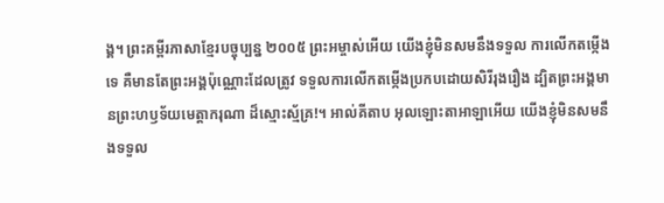ង្គ។ ព្រះគម្ពីរភាសាខ្មែរបច្ចុប្បន្ន ២០០៥ ព្រះអម្ចាស់អើយ យើងខ្ញុំមិនសមនឹងទទួល ការលើកតម្កើងទេ គឺមានតែព្រះអង្គប៉ុណ្ណោះដែលត្រូវ ទទួលការលើកតម្កើងប្រកបដោយសិរីរុងរឿង ដ្បិតព្រះអង្គមានព្រះហឫទ័យមេត្តាករុណា ដ៏ស្មោះស្ម័គ្រ!។ អាល់គីតាប អុលឡោះតាអាឡាអើយ យើងខ្ញុំមិនសមនឹងទទួល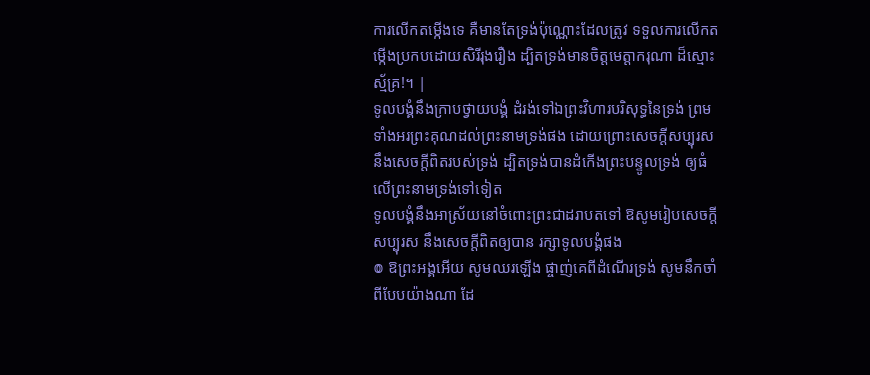ការលើកតម្កើងទេ គឺមានតែទ្រង់ប៉ុណ្ណោះដែលត្រូវ ទទួលការលើកតម្កើងប្រកបដោយសិរីរុងរឿង ដ្បិតទ្រង់មានចិត្តមេត្តាករុណា ដ៏ស្មោះស្ម័គ្រ!។ |
ទូលបង្គំនឹងក្រាបថ្វាយបង្គំ ដំរង់ទៅឯព្រះវិហារបរិសុទ្ធនៃទ្រង់ ព្រមទាំងអរព្រះគុណដល់ព្រះនាមទ្រង់ផង ដោយព្រោះសេចក្ដីសប្បុរស នឹងសេចក្ដីពិតរបស់ទ្រង់ ដ្បិតទ្រង់បានដំកើងព្រះបន្ទូលទ្រង់ ឲ្យធំលើព្រះនាមទ្រង់ទៅទៀត
ទូលបង្គំនឹងអាស្រ័យនៅចំពោះព្រះជាដរាបតទៅ ឱសូមរៀបសេចក្ដីសប្បុរស នឹងសេចក្ដីពិតឲ្យបាន រក្សាទូលបង្គំផង
៙ ឱព្រះអង្គអើយ សូមឈរឡើង ផ្ចាញ់គេពីដំណើរទ្រង់ សូមនឹកចាំពីបែបយ៉ាងណា ដែ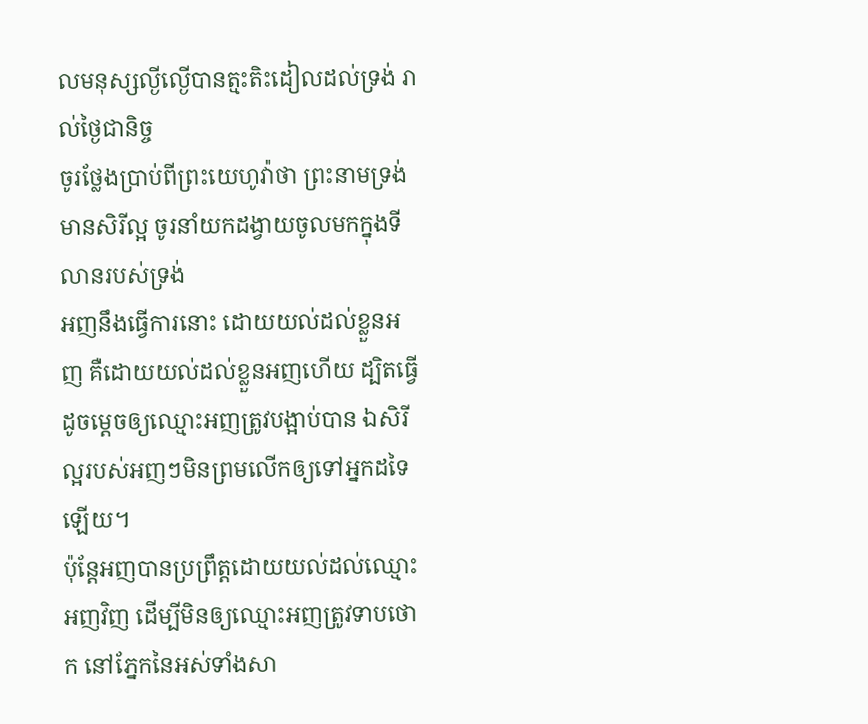លមនុស្សល្ងីល្ងើបានត្មះតិះដៀលដល់ទ្រង់ រាល់ថ្ងៃជានិច្ច
ចូរថ្លែងប្រាប់ពីព្រះយេហូវ៉ាថា ព្រះនាមទ្រង់មានសិរីល្អ ចូរនាំយកដង្វាយចូលមកក្នុងទីលានរបស់ទ្រង់
អញនឹងធ្វើការនោះ ដោយយល់ដល់ខ្លួនអញ គឺដោយយល់ដល់ខ្លួនអញហើយ ដ្បិតធ្វើដូចម្តេចឲ្យឈ្មោះអញត្រូវបង្អាប់បាន ឯសិរីល្អរបស់អញៗមិនព្រមលើកឲ្យទៅអ្នកដទៃឡើយ។
ប៉ុន្តែអញបានប្រព្រឹត្តដោយយល់ដល់ឈ្មោះអញវិញ ដើម្បីមិនឲ្យឈ្មោះអញត្រូវទាបថោក នៅភ្នែកនៃអស់ទាំងសា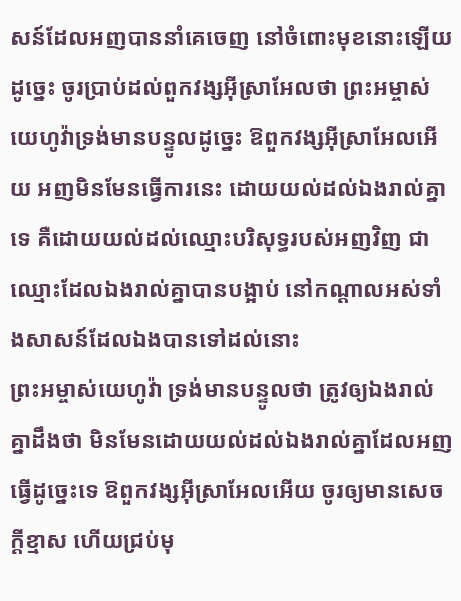សន៍ដែលអញបាននាំគេចេញ នៅចំពោះមុខនោះឡើយ
ដូច្នេះ ចូរប្រាប់ដល់ពួកវង្សអ៊ីស្រាអែលថា ព្រះអម្ចាស់យេហូវ៉ាទ្រង់មានបន្ទូលដូច្នេះ ឱពួកវង្សអ៊ីស្រាអែលអើយ អញមិនមែនធ្វើការនេះ ដោយយល់ដល់ឯងរាល់គ្នាទេ គឺដោយយល់ដល់ឈ្មោះបរិសុទ្ធរបស់អញវិញ ជាឈ្មោះដែលឯងរាល់គ្នាបានបង្អាប់ នៅកណ្តាលអស់ទាំងសាសន៍ដែលឯងបានទៅដល់នោះ
ព្រះអម្ចាស់យេហូវ៉ា ទ្រង់មានបន្ទូលថា ត្រូវឲ្យឯងរាល់គ្នាដឹងថា មិនមែនដោយយល់ដល់ឯងរាល់គ្នាដែលអញធ្វើដូច្នេះទេ ឱពួកវង្សអ៊ីស្រាអែលអើយ ចូរឲ្យមានសេចក្ដីខ្មាស ហើយជ្រប់មុ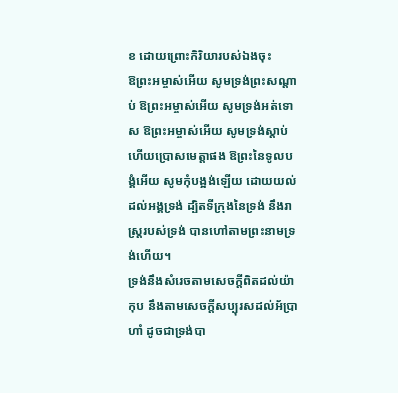ខ ដោយព្រោះកិរិយារបស់ឯងចុះ
ឱព្រះអម្ចាស់អើយ សូមទ្រង់ព្រះសណ្តាប់ ឱព្រះអម្ចាស់អើយ សូមទ្រង់អត់ទោស ឱព្រះអម្ចាស់អើយ សូមទ្រង់ស្តាប់ ហើយប្រោសមេត្តាផង ឱព្រះនៃទូលបង្គំអើយ សូមកុំបង្អង់ឡើយ ដោយយល់ដល់អង្គទ្រង់ ដ្បិតទីក្រុងនៃទ្រង់ នឹងរាស្ត្ររបស់ទ្រង់ បានហៅតាមព្រះនាមទ្រង់ហើយ។
ទ្រង់នឹងសំរេចតាមសេចក្ដីពិតដល់យ៉ាកុប នឹងតាមសេចក្ដីសប្បុរសដល់អ័ប្រាហាំ ដូចជាទ្រង់បា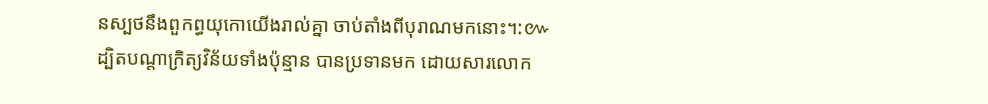នស្បថនឹងពួកព្ធយុកោយើងរាល់គ្នា ចាប់តាំងពីបុរាណមកនោះ។:៚
ដ្បិតបណ្តាក្រិត្យវិន័យទាំងប៉ុន្មាន បានប្រទានមក ដោយសារលោក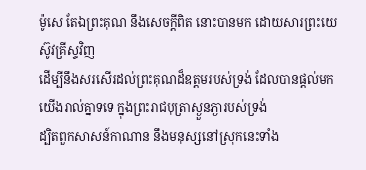ម៉ូសេ តែឯព្រះគុណ នឹងសេចក្ដីពិត នោះបានមក ដោយសារព្រះយេស៊ូវគ្រីស្ទវិញ
ដើម្បីនឹងសរសើរដល់ព្រះគុណដ៏ឧត្តមរបស់ទ្រង់ ដែលបានផ្តល់មកយើងរាល់គ្នាទទេ ក្នុងព្រះរាជបុត្រាស្ងួនភ្ងារបស់ទ្រង់
ដ្បិតពួកសាសន៍កាណាន នឹងមនុស្សនៅស្រុកនេះទាំង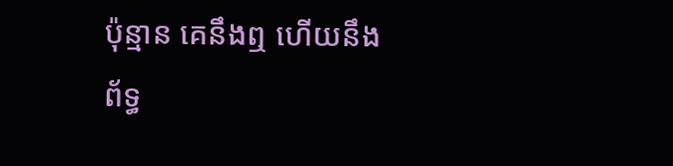ប៉ុន្មាន គេនឹងឮ ហើយនឹងព័ទ្ធ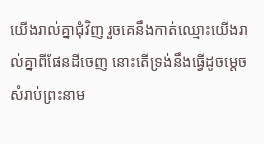យើងរាល់គ្នាជុំវិញ រួចគេនឹងកាត់ឈ្មោះយើងរាល់គ្នាពីផែនដីចេញ នោះតើទ្រង់នឹងធ្វើដូចម្តេចសំរាប់ព្រះនាម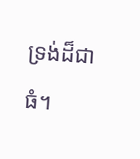ទ្រង់ដ៏ជាធំ។